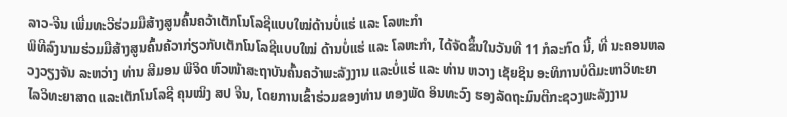ລາວ-ຈີນ ເພີ່ມທະວີຮ່ວມມືສ້າງສູນຄົ້ນຄວ້າເຕັກໂນໂລຊີແບບໃໝ່ດ້ານບໍ່ແຮ່ ແລະ ໂລຫະກຳ
ພິທີລົງນາມຮ່ວມມືສ້າງສູນຄົ້ນຄ້ວາກ່ຽວກັບເຕັກໂນໂລຊີແບບໃໝ່ ດ້ານບໍ່ແຮ່ ແລະ ໂລຫະກຳ, ໄດ້ຈັດຂຶ້ນໃນວັນທີ 11 ກໍລະກົດ ນີ້, ທີ່ ນະຄອນຫລວງວຽງຈັນ ລະຫວ່າງ ທ່ານ ສີມອນ ພິຈິດ ຫົວໜ້າສະຖາບັນຄົ້ນຄວ້າພະລັງງານ ແລະບໍ່ແຮ່ ແລະ ທ່ານ ຫວາງ ເຊັຍຊິນ ອະທິການບໍດີມະຫາວິທະຍາໄລວິທະຍາສາດ ແລະເຕັກໂນໂລຊີ ຄຸນໝິງ ສປ ຈີນ, ໂດຍການເຂົ້າຮ່ວມຂອງທ່ານ ທອງພັດ ອິນທະວົງ ຮອງລັດຖະມົນຕີກະຊວງພະລັງງານ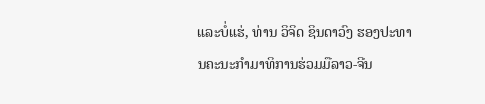ແລະບໍ່ແຮ່, ທ່ານ ວິຈິດ ຊິນດາວົງ ຮອງປະທານຄະນະກໍາມາທິການຮ່ວມມືລາວ-ຈີນ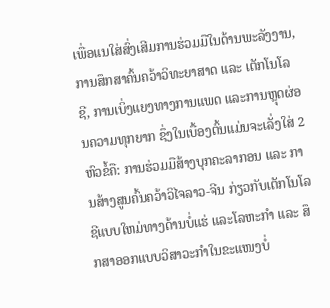ເພື່ອແນໃສ່ສົ່ງເສີມການຮ່ວມມືໃນດ້ານພະລັງງານ, ການສຶກສາຄົ້ນຄວ້າວິທະຍາສາດ ແລະ ເຕັກໂນໂລຊີ, ການເບິ່ງແຍງທາງການແພດ ແລະການຫຼຸດຜ່ອນຄວາມທຸກຍາກ ຊຶ່ງໃນເບື້ອງຕົ້ນແມ່ນຈະເລັ່ງໃສ່ 2 ຫົວຂໍ້ຄື: ການຮ່ວມມືສ້າງບຸກຄະລາກອນ ແລະ ການສ້າງສູນຄົ້ນຄວ້າວິໄຈລາວ-ຈີນ ກ່ຽວກັບເຕັກໂນໂລຊີແບບໃຫມ່ທາງດ້ານບໍ່ແຮ່ ແລະໂລຫະກຳ ແລະ ສຶກສາອອກແບບວິສາວະກໍາໃນຂະແໜງບໍ່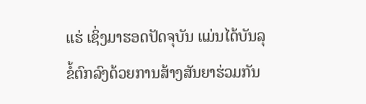ແຮ່ ເຊິ່ງມາຮອດປັດຈຸບັນ ແມ່ນໄດ້ບັນລຸຂໍ້ຕົກລົງດ້ວຍການສ້າງສັນຍາຮ່ວມກັນ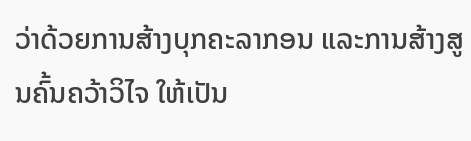ວ່າດ້ວຍການສ້າງບຸກຄະລາກອນ ແລະການສ້າງສູນຄົ້ນຄວ້າວິໄຈ ໃຫ້ເປັນ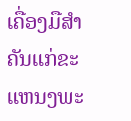ເຄື່ອງມືສໍາຄັນແກ່ຂະແຫນງພະ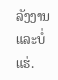ລັງງານ ແລະບໍ່ແຮ່.